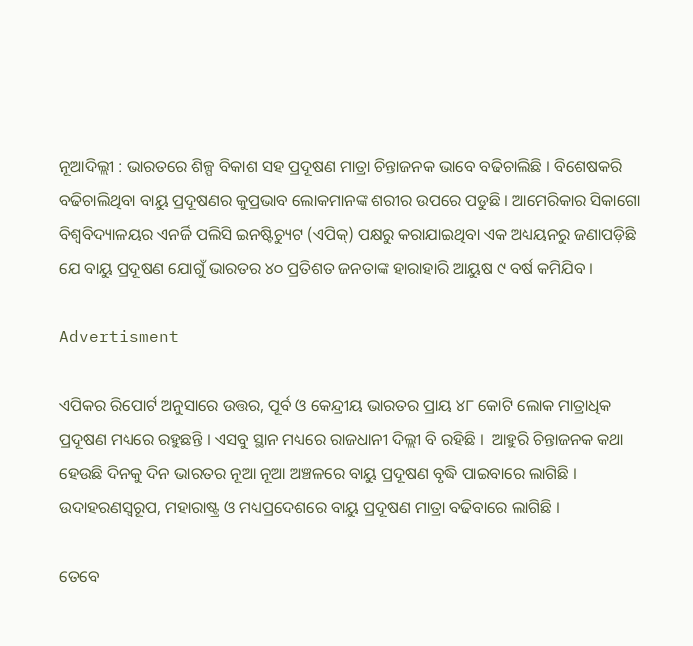ନୂଆଦିଲ୍ଲୀ : ଭାରତରେ ଶିଳ୍ପ ବିକାଶ ସହ ପ୍ରଦୂଷଣ ମାତ୍ରା ଚିନ୍ତାଜନକ ଭାବେ ବଢିଚାଲିଛି । ବିଶେଷକରି ବଢିଚାଲିଥିବା ବାୟୁ ପ୍ରଦୂଷଣର କୁପ୍ରଭାବ ଲୋକମାନଙ୍କ ଶରୀର ଉପରେ ପଡୁଛି । ଆମେରିକାର ସିକାଗୋ ବିଶ୍ବବିଦ୍ୟାଳୟର ଏନର୍ଜି ପଲିସି ଇନଷ୍ଟିଚ୍ୟୁଟ (ଏପିକ୍) ପକ୍ଷରୁ କରାଯାଇଥିବା ଏକ ଅଧ୍ୟୟନରୁ ଜଣାପଡ଼ିଛି ଯେ ବାୟୁ ପ୍ରଦୂଷଣ ଯୋଗୁଁ ଭାରତର ୪୦ ପ୍ରତିଶତ ଜନତାଙ୍କ ହାରାହାରି ଆୟୁଷ ୯ ବର୍ଷ କମିଯିବ ।

Advertisment

ଏପିକର ରିପୋର୍ଟ ଅନୁସାରେ ଉତ୍ତର, ପୂର୍ବ ଓ କେନ୍ଦ୍ରୀୟ ଭାରତର ପ୍ରାୟ ୪୮ କୋଟି ଲୋକ ମାତ୍ରାଧିକ ପ୍ରଦୂଷଣ ମଧ୍ୟରେ ରହୁଛନ୍ତି । ଏସବୁ ସ୍ଥାନ ମଧ୍ୟରେ ରାଜଧାନୀ ଦିଲ୍ଲୀ ବି ରହିଛି ।  ଆହୁରି ଚିନ୍ତାଜନକ କଥା ହେଉଛି ଦିନକୁ ଦିନ ଭାରତର ନୂଆ ନୂଆ ଅଞ୍ଚଳରେ ବାୟୁ ପ୍ରଦୂଷଣ ବୃଦ୍ଧି ପାଇବାରେ ଲାଗିଛି । ଉଦାହରଣସ୍ବରୂପ, ମହାରାଷ୍ଟ୍ର ଓ ମଧ୍ୟପ୍ରଦେଶରେ ବାୟୁ ପ୍ରଦୂଷଣ ମାତ୍ରା ବଢିବାରେ ଲାଗିଛି ।

ତେବେ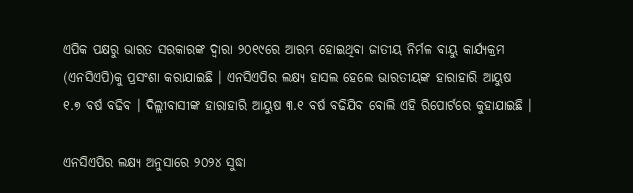ଏପିକ ପକ୍ଷରୁ ଭାରତ ସରକାରଙ୍କ ଦ୍ବାରା ୨୦୧୯ରେ ଆରମ୍ଭ ହୋଇଥିବା ଜାତୀୟ ନିର୍ମଳ ବାୟୁ କାର୍ଯ୍ୟକ୍ରମ (ଏନସିଏପି)କୁ ପ୍ରସଂଶା କରାଯାଇଛି । ଏନସିଏପିର ଲକ୍ଷ୍ୟ ହାସଲ ହେଲେ ଭାରତୀୟଙ୍କ ହାରାହାରି ଆୟୁଷ ୧.୭ ବର୍ଷ ବଢିବ । ଦିଲ୍ଲୀବାସୀଙ୍କ ହାରାହାରି ଆୟୁଷ ୩.୧ ବର୍ଷ ବଢିଯିବ ବୋଲି ଏହି ରିପୋର୍ଟରେ କୁହାଯାଇଛି ।

ଏନସିଏପିର ଲକ୍ଷ୍ୟ ଅନୁସାରେ ୨୦୨୪ ସୁଦ୍ଧା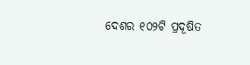ଦେଶର ୧୦୨ଟି ପ୍ରଦୂଷିତ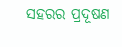ସହରର ପ୍ରଦୂଷଣ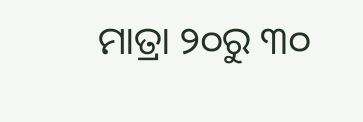ମାତ୍ରା ୨୦ରୁ ୩୦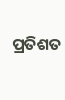ପ୍ରତିଶତ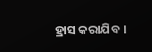ହ୍ରାସ କରାଯିବ ।